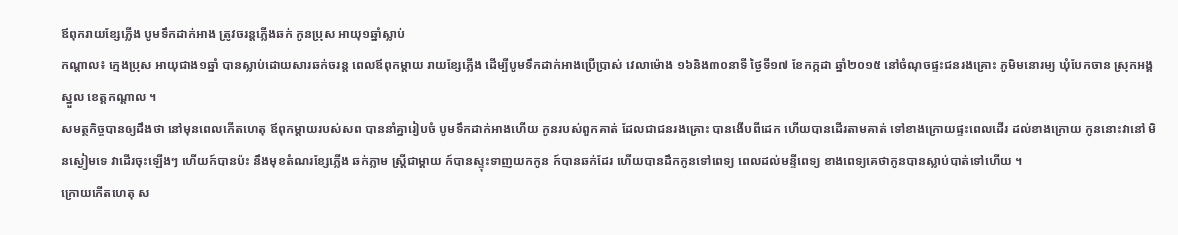ឪពុករាយខ្សែភ្លើង បូមទឹកដាក់អាង ត្រូវចរន្តភ្លើងឆក់ កូនប្រុស អាយុ១ឆ្នាំស្លាប់
កណ្តាល៖ ក្មេងប្រុស អាយុជាង១ឆ្នាំ បានស្លាប់ដោយសារឆក់ចរន្ត ពេលឪពុកម្តាយ រាយខ្សែភ្លើង ដើម្បីបូមទឹកដាក់អាងប្រើប្រាស់ វេលាម៉ោង ១៦និង៣០នាទី ថ្ងៃទី១៧ ខែកក្កដា ឆ្នាំ២០១៥ នៅចំណុចផ្ទះជនរងគ្រោះ ភូមិមនោរម្យ ឃុំបែកចាន ស្រុកអង្គស្នួល ខេត្តកណ្ដាល ។
សមត្ថកិច្ចបានឲ្យដឹងថា នៅមុនពេលកើតហេតុ ឪពុកម្ដាយរបស់សព បាននាំគ្នារៀបចំ បូមទឹកដាក់អាងហើយ កូនរបស់ពួកគាត់ ដែលជាជនរងគ្រោះ បានងើបពីដេក ហើយបានដើរតាមគាត់ ទៅខាងក្រោយផ្ទះពេលដើរ ដល់ខាងក្រោយ កូននោះវានៅ មិនស្ងៀមទេ វាដើរចុះឡើងៗ ហើយក៍បានប៉ះ នឹងមុខតំណរខ្សែភ្លើង ឆក់ភ្លាម ស្រ្តីជាម្ដាយ ក៍បានស្ទុះទាញយកកូន ក៍បានឆក់ដែរ ហើយបានដឹកកូនទៅពេទ្យ ពេលដល់មន្ទីពេទ្យ ខាងពេទ្យគេថាកូនបានស្លាប់បាត់ទៅហើយ ។
ក្រោយកើតហេតុ ស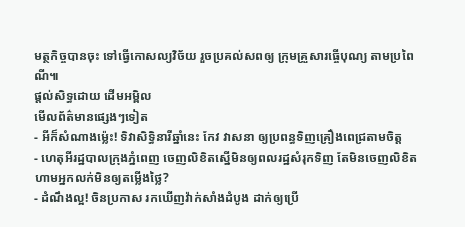មត្ថកិច្ចបានចុះ ទៅធ្វើកោសល្យវិច័យ រួចប្រគល់សពឲ្យ ក្រុមគ្រួសារធ្ចើបុណ្យ តាមប្រពៃណី៕
ផ្តល់សិទ្ធដោយ ដើមអម្ពិល
មើលព័ត៌មានផ្សេងៗទៀត
- អីក៏សំណាងម្ល៉េះ! ទិវាសិទ្ធិនារីឆ្នាំនេះ កែវ វាសនា ឲ្យប្រពន្ធទិញគ្រឿងពេជ្រតាមចិត្ត
- ហេតុអីរដ្ឋបាលក្រុងភ្នំពេញ ចេញលិខិតស្នើមិនឲ្យពលរដ្ឋសំរុកទិញ តែមិនចេញលិខិតហាមអ្នកលក់មិនឲ្យតម្លើងថ្លៃ?
- ដំណឹងល្អ! ចិនប្រកាស រកឃើញវ៉ាក់សាំងដំបូង ដាក់ឲ្យប្រើ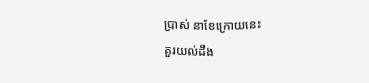ប្រាស់ នាខែក្រោយនេះ
គួរយល់ដឹង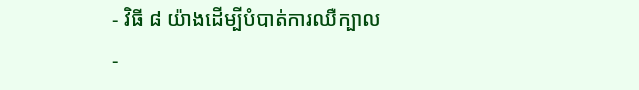- វិធី ៨ យ៉ាងដើម្បីបំបាត់ការឈឺក្បាល
-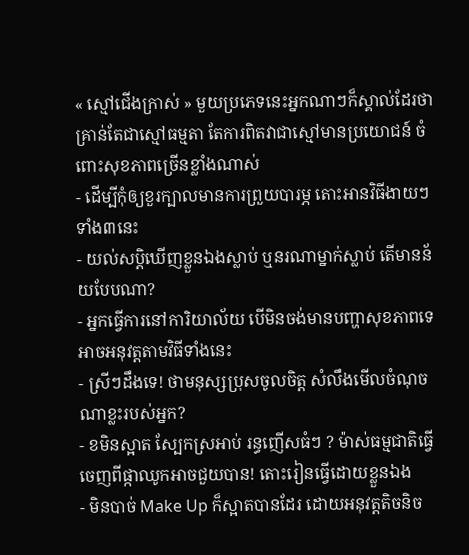« ស្មៅជើងក្រាស់ » មួយប្រភេទនេះអ្នកណាៗក៏ស្គាល់ដែរថា គ្រាន់តែជាស្មៅធម្មតា តែការពិតវាជាស្មៅមានប្រយោជន៍ ចំពោះសុខភាពច្រើនខ្លាំងណាស់
- ដើម្បីកុំឲ្យខួរក្បាលមានការព្រួយបារម្ភ តោះអានវិធីងាយៗទាំង៣នេះ
- យល់សប្តិឃើញខ្លួនឯងស្លាប់ ឬនរណាម្នាក់ស្លាប់ តើមានន័យបែបណា?
- អ្នកធ្វើការនៅការិយាល័យ បើមិនចង់មានបញ្ហាសុខភាពទេ អាចអនុវត្តតាមវិធីទាំងនេះ
- ស្រីៗដឹងទេ! ថាមនុស្សប្រុសចូលចិត្ត សំលឹងមើលចំណុចណាខ្លះរបស់អ្នក?
- ខមិនស្អាត ស្បែកស្រអាប់ រន្ធញើសធំៗ ? ម៉ាស់ធម្មជាតិធ្វើចេញពីផ្កាឈូកអាចជួយបាន! តោះរៀនធ្វើដោយខ្លួនឯង
- មិនបាច់ Make Up ក៏ស្អាតបានដែរ ដោយអនុវត្តតិចនិច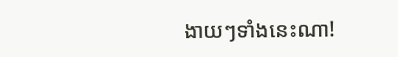ងាយៗទាំងនេះណា!